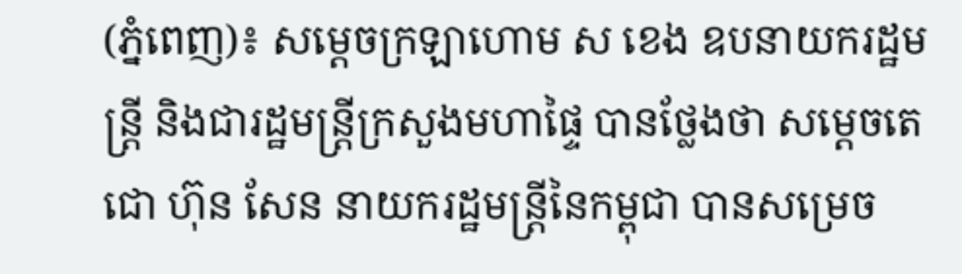(ភ្នំពេញ)៖ សម្តេចក្រឡាហោម ស ខេង ឧបនាយករដ្ឋមន្រ្តី និងជារដ្ឋមន្រ្តីក្រសួងមហាផ្ទៃ បានថ្លែងថា សម្តេចតេជោ ហ៊ុន សែន នាយករដ្ឋមន្រ្តីនៃកម្ពុជា បានសម្រេច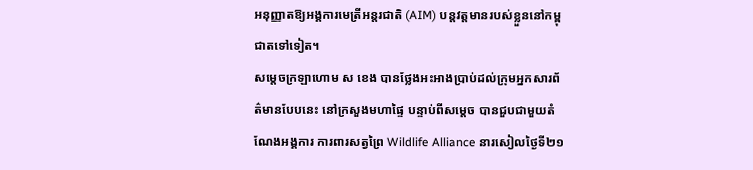អនុញ្ញាតឱ្យអង្គការមេត្រីអន្តរជាតិ (AIM) បន្តវត្តមានរបស់ខ្លួននៅកម្ពុជាតទៅទៀត។
សម្តេចក្រឡាហោម ស ខេង បានថ្លែងអះអាងប្រាប់ដល់ក្រុមអ្នកសារព័ត៌មានបែបនេះ នៅក្រសួងមហាផ្ទៃ បន្ទាប់ពីសម្តេច បានជួបជាមួយតំណែងអង្គការ ការពារសត្វព្រៃ Wildlife Alliance នារសៀលថ្ងៃទី២១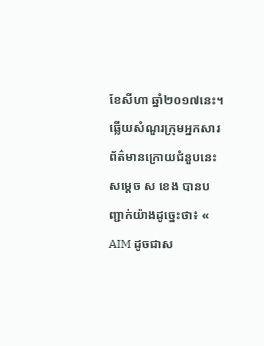ខែសីហា ឆ្នាំ២០១៧នេះ។
ឆ្លើយសំណួរក្រុមអ្នកសារព័ត៌មានក្រោយជំនួបនេះ សម្តេច ស ខេង បានបញ្ជាក់យ៉ាងដូច្នេះថា៖ « AIM ដូចជាស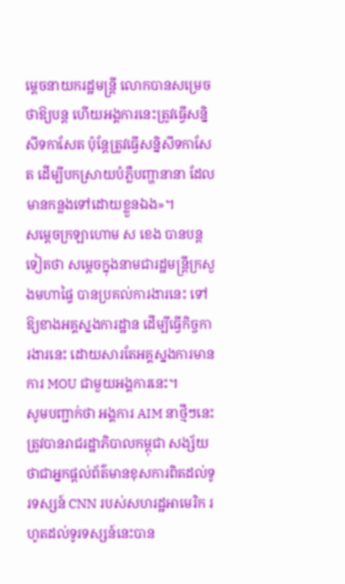ម្តេចនាយករដ្ឋមន្រ្តី លោកបានសម្រេចថាឱ្យបន្ត ហើយអង្គការនេះត្រូវធ្វើសន្និសីទកាសែត ប៉ុន្តែត្រូវធ្វើសន្និសីទកាសែត ដើម្បីបកស្រាយបំភ្លឺបញ្ហានានា ដែលមានកន្លងទៅដោយខ្លួនឯង»។
សម្តេចក្រឡាហោម ស ខេង បានបន្តទៀតថា សម្តេចក្នុងនាមជារដ្ឋមន្រ្តីក្រសួងមហាផ្ទៃ បានប្រគល់ការងារនេះ ទៅឱ្យខាងអគ្គស្នងការដ្ឋាន ដើម្បីធ្វើកិច្ចការងារនេះ ដោយសារតែអគ្គស្នងការមានការ MOU ជាមួយអង្គការនេះ។
សូមបញ្ជាក់ថា អង្គការ AIM នាថ្មីៗនេះ ត្រូវបានរាជរដ្ឋាភិបាលកម្ពុជា សង្ស័យថាជាអ្នកផ្តល់ព័ត៌មានខុសការពិតដល់ទូរទស្សន៍ CNN របស់សហរដ្ឋអាមេរិក រហូតដល់ទូរទស្សន៍នេះបាន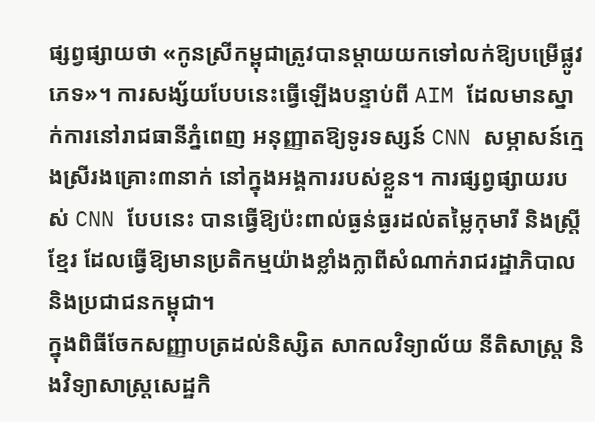ផ្សព្វផ្សាយថា «កូនស្រីកម្ពុជាត្រូវបានម្តាយយកទៅលក់ឱ្យបម្រើផ្លូវភេទ»។ ការសង្ស័យបែបនេះធ្វើឡើងបន្ទាប់ពី AIM ដែលមានស្នាក់ការនៅរាជធានីភ្នំពេញ អនុញ្ញាតឱ្យទូរទស្សន៍ CNN សម្ភាសន៍ក្មេងស្រីរងគ្រោះ៣នាក់ នៅក្នុងអង្គការរបស់ខ្លួន។ ការផ្សព្វផ្សាយរបស់ CNN បែបនេះ បានធ្វើឱ្យប៉ះពាល់ធ្ងន់ធ្ងរដល់តម្លៃកុមារី និងស្រ្តីខ្មែរ ដែលធ្វើឱ្យមានប្រតិកម្មយ៉ាងខ្លាំងក្លាពីសំណាក់រាជរដ្ឋាភិបាល និងប្រជាជនកម្ពុជា។
ក្នុងពិធីចែកសញ្ញាបត្រដល់និស្សិត សាកលវិទ្យាល័យ នីតិសាស្រ្ត និងវិទ្យាសាស្រ្តសេដ្ឋកិ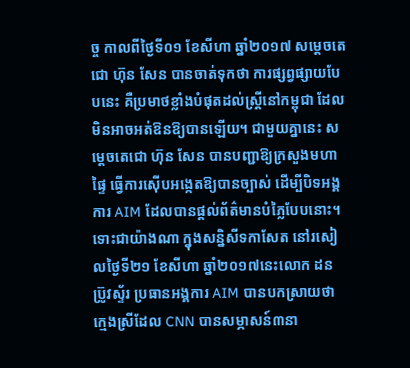ច្ច កាលពីថ្ងៃទី០១ ខែសីហា ឆ្នាំ២០១៧ សម្តេចតេជោ ហ៊ុន សែន បានចាត់ទុកថា ការផ្សព្វផ្សាយបែបនេះ គឺប្រមាថខ្លាំងបំផុតដល់ស្ដ្រីនៅកម្ពុជា ដែលមិនអាចអត់ឱនឱ្យបានឡើយ។ ជាមួយគ្នានេះ សម្តេចតេជោ ហ៊ុន សែន បានបញ្ជាឱ្យក្រសួងមហាផ្ទៃ ធ្វើការស៊ើបអង្កេតឱ្យបានច្បាស់ ដើម្បីបិទអង្គការ AIM ដែលបានផ្តល់ព័ត៌មានបំភ្លៃបែបនោះ។
ទោះជាយ៉ាងណា ក្នុងសន្និសីទកាសែត នៅរសៀលថ្ងៃទី២១ ខែសីហា ឆ្នាំ២០១៧នេះលោក ដន ប្រ៊ូវស្ទ័រ ប្រធានអង្គការ AIM បានបកស្រាយថា ក្មេងស្រីដែល CNN បានសម្ភាសន៍៣នា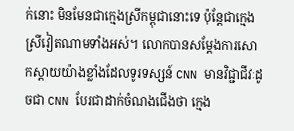ក់នោះ មិនមែនជាក្មេងស្រីកម្ពុជានោះទេ ប៉ុន្តែជាក្មេងស្រីវៀតណាមទាំងអស់។ លោកបានសម្តែងការសោកស្តាយយ៉ាងខ្លាំងដែលទូរទស្សន៍ CNN មានវិជ្ជាជីវៈដូចជា CNN បែរជាដាក់ចំណងជើងថា ក្មេង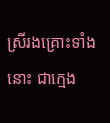ស្រីរងគ្រោះទាំងនោះ ជាក្មេង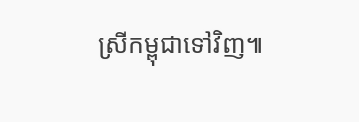ស្រីកម្ពុជាទៅវិញ៕